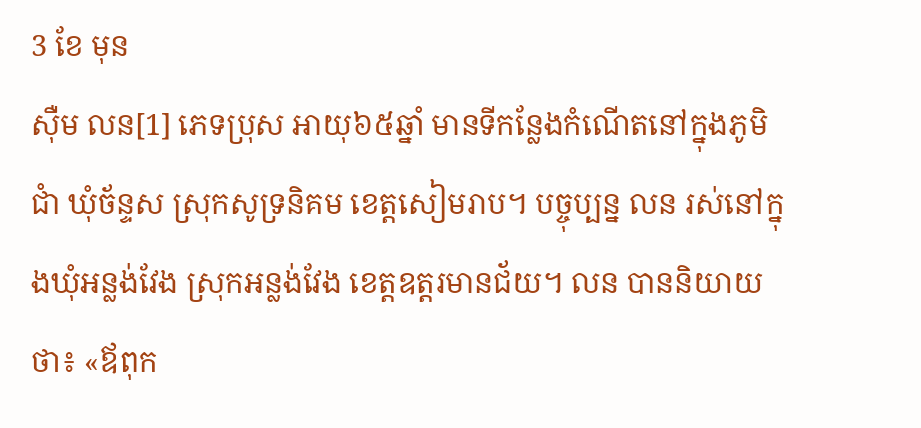3 ខែ មុន
ស៊ឺម លន[1] ភេទប្រុស អាយុ៦៥ឆ្នាំ មានទីកន្លែងកំណើតនៅក្នុងភូមិជាំ ឃុំច័ន្ទស ស្រុកសូទ្រនិគម ខេត្តសៀមរាប។ បច្ចុប្បន្ន លន រស់នៅក្នុងឃុំអន្លង់វែង ស្រុកអន្លង់វែង ខេត្តឧត្តរមានជ័យ។ លន បាននិយាយថា៖ «ឪពុក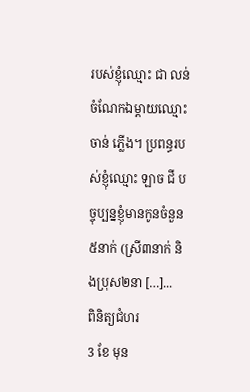របស់ខ្ញុំឈ្មោះ ជា លន់ ចំណែកឯម្ដាយឈ្មោះ ចាន់ ភ្លើង។ ប្រពន្ធរបស់ខ្ញុំឈ្មោះ ឡាច ជី បច្ចុប្បន្នខ្ញុំមានកូនចំនួន៥នាក់ (ស្រី៣នាក់ និងប្រុស២នា […]...
ពិនិត្យជំហរ
3 ខែ មុន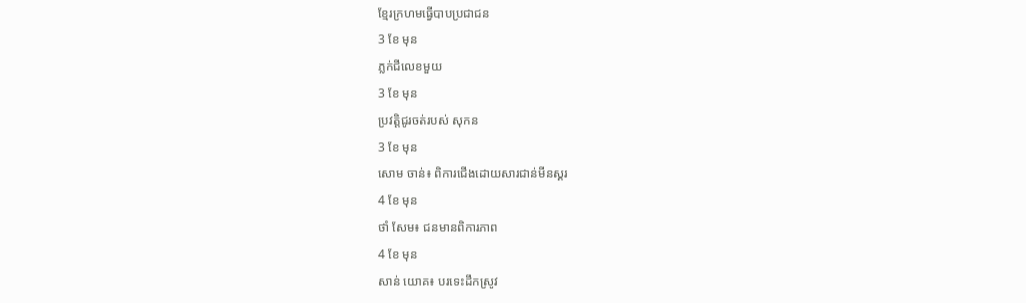ខ្មែរក្រហមធ្វើបាបប្រជាជន
3 ខែ មុន
ភ្លក់ជីលេខមួយ
3 ខែ មុន
ប្រវត្តិជូរចត់របស់ សុកន
3 ខែ មុន
សោម ចាន់៖ ពិការជើងដោយសារជាន់មីនស្គរ
4 ខែ មុន
ថាំ សែម៖ ជនមានពិការភាព
4 ខែ មុន
សាន់ យោគ៖ បរទេះដឹកស្រូវ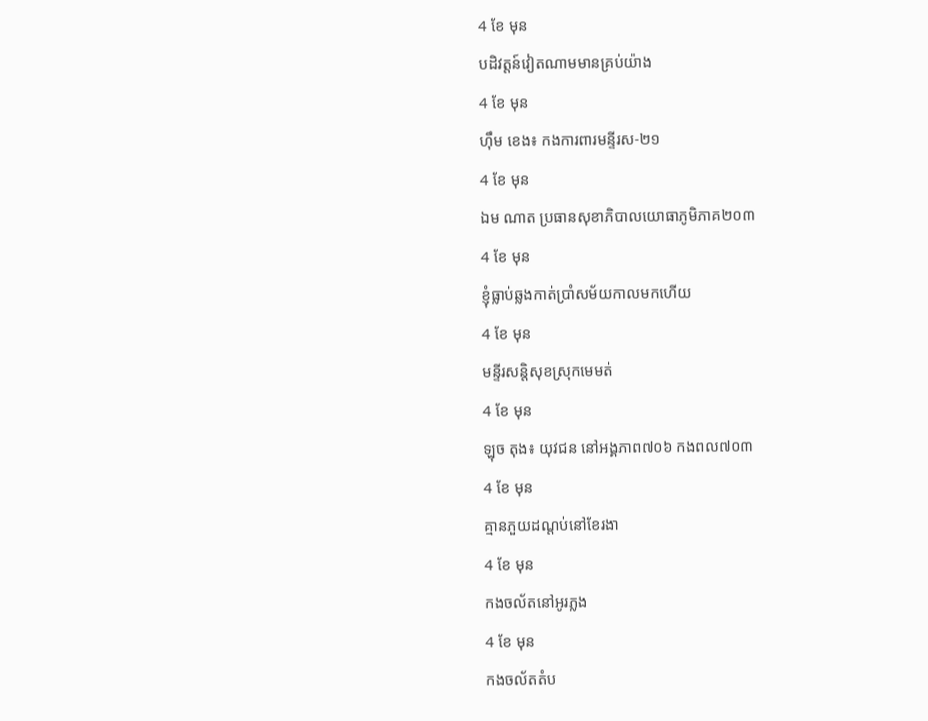4 ខែ មុន
បដិវត្តន៍វៀតណាមមានគ្រប់យ៉ាង
4 ខែ មុន
ហ៊ឹម ខេង៖ កងការពារមន្ទីរស-២១
4 ខែ មុន
ឯម ណាត ប្រធានសុខាភិបាលយោធាភូមិភាគ២០៣
4 ខែ មុន
ខ្ញុំធ្លាប់ឆ្លងកាត់ប្រាំសម័យកាលមកហើយ
4 ខែ មុន
មន្ទីរសន្តិសុខស្រុកមេមត់
4 ខែ មុន
ឡុច តុង៖ យុវជន នៅអង្គភាព៧០៦ កងពល៧០៣
4 ខែ មុន
គ្មានភួយដណ្តប់នៅខែរងា
4 ខែ មុន
កងចល័តនៅអូរភ្លង
4 ខែ មុន
កងចល័តតំប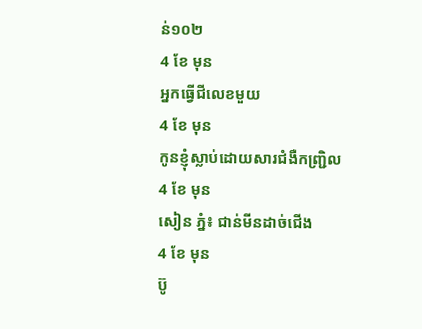ន់១០២
4 ខែ មុន
អ្នកធ្វើជីលេខមួយ
4 ខែ មុន
កូនខ្ញុំស្លាប់ដោយសារជំងឺកញ្ជ្រិល
4 ខែ មុន
សៀន ភ្នំ៖ ជាន់មីនដាច់ជើង
4 ខែ មុន
ប៊ូ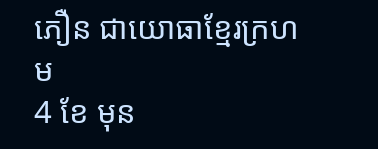ភឿន ជាយោធាខ្មែរក្រហម
4 ខែ មុន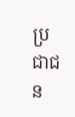ប្រជាជន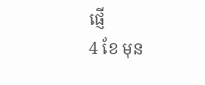ផ្ញើ
4 ខែ មុន